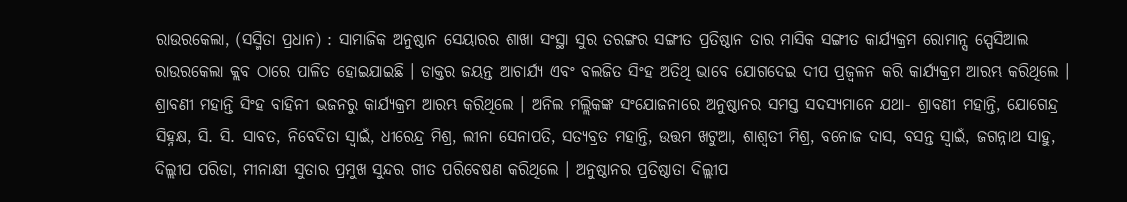ରାଉରକେଲା, (ସସ୍ମିତା ପ୍ରଧାନ) : ସାମାଜିକ ଅନୁଷ୍ଠାନ ସେୟାରର ଶାଖା ସଂସ୍ଥା ସୁର ତରଙ୍ଗର ସଙ୍ଗୀତ ପ୍ରତିଷ୍ଠାନ ତାର ମାସିକ ସଙ୍ଗୀତ କାର୍ଯ୍ୟକ୍ରମ ରୋମାନ୍ସ ସ୍ପେସିଆଲ ରାଉରକେଲା କ୍ଲବ ଠାରେ ପାଳିତ ହୋଇଯାଇଛି । ଡାକ୍ତର ଜୟନ୍ତ ଆଚାର୍ଯ୍ୟ ଏବଂ ବଲଜିତ ସିଂହ ଅତିଥି ଭାବେ ଯୋଗଦେଇ ଦୀପ ପ୍ରଜ୍ୱଳନ କରି କାର୍ଯ୍ୟକ୍ରମ ଆରମ୍ଭ କରିଥିଲେ । ଶ୍ରାବଣୀ ମହାନ୍ତି ସିଂହ ବାହିନୀ ଭଜନରୁ କାର୍ଯ୍ୟକ୍ରମ ଆରମ୍ଭ କରିଥିଲେ । ଅନିଲ ମଲ୍ଲିକଙ୍କ ସଂଯୋଜନାରେ ଅନୁଷ୍ଠାନର ସମସ୍ତ ସଦସ୍ୟମାନେ ଯଥା- ଶ୍ରାବଣୀ ମହାନ୍ତି, ଯୋଗେନ୍ଦ୍ର ସିହ୍ନକ୍ଷ, ସି. ସି. ସାବତ, ନିବେଦିତା ସ୍ୱାଇଁ, ଧୀରେନ୍ଦ୍ର ମିଶ୍ର, ଲୀନା ସେନାପତି, ସତ୍ୟବ୍ରତ ମହାନ୍ତି, ଉତ୍ତମ ଖଟୁଆ, ଶାଶ୍ୱତୀ ମିଶ୍ର, ବନୋଜ ଦାସ, ବସନ୍ତ ସ୍ୱାଇଁ, ଜଗନ୍ନାଥ ସାହୁ, ଦିଲ୍ଲୀପ ପରିଡା, ମୀନାକ୍ଷୀ ସୁତାର ପ୍ରମୁଖ ସୁନ୍ଦର ଗୀତ ପରିବେଷଣ କରିଥିଲେ । ଅନୁଷ୍ଠାନର ପ୍ରତିଷ୍ଠାତା ଦିଲ୍ଲୀପ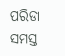ପରିଡା ସମସ୍ତ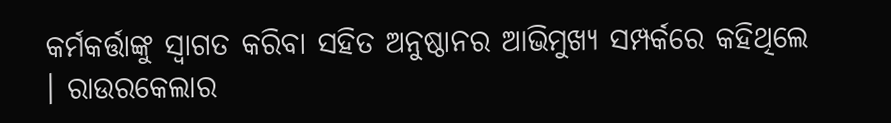କର୍ମକର୍ତ୍ତାଙ୍କୁ ସ୍ୱାଗତ କରିବା ସହିତ ଅନୁଷ୍ଠାନର ଆଭିମୁଖ୍ୟ ସମ୍ପର୍କରେ କହିଥିଲେ । ରାଉରକେଲାର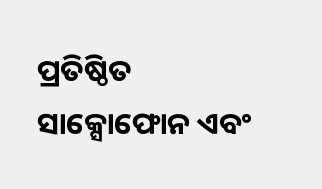ପ୍ରତିଷ୍ଠିତ ସାକ୍ସୋଫୋନ ଏବଂ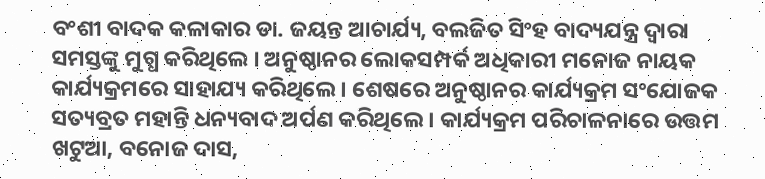ବଂଶୀ ବାଦକ କଳାକାର ଡା. ଜୟନ୍ତ ଆଚାର୍ଯ୍ୟ, ବଲଜିତ ସିଂହ ବାଦ୍ୟଯନ୍ତ୍ର ଦ୍ଵାରା ସମସ୍ତଙ୍କୁ ମୁଗ୍ଧ କରିଥିଲେ । ଅନୁଷ୍ଠାନର ଲୋକସମ୍ପର୍କ ଅଧିକାରୀ ମନୋଜ ନାୟକ କାର୍ଯ୍ୟକ୍ରମରେ ସାହାଯ୍ୟ କରିଥିଲେ । ଶେଷରେ ଅନୁଷ୍ଠାନର କାର୍ଯ୍ୟକ୍ରମ ସଂଯୋଜକ ସତ୍ୟବ୍ରତ ମହାନ୍ତି ଧନ୍ୟବାଦ ଅର୍ପଣ କରିଥିଲେ । କାର୍ଯ୍ୟକ୍ରମ ପରିଚାଳନାରେ ଉତ୍ତମ ଖଟୁଆ, ବନୋଜ ଦାସ,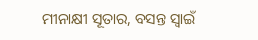ମୀନାକ୍ଷୀ ସୂତାର, ବସନ୍ତ ସ୍ୱାଇଁ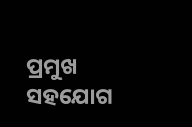ପ୍ରମୁଖ ସହଯୋଗ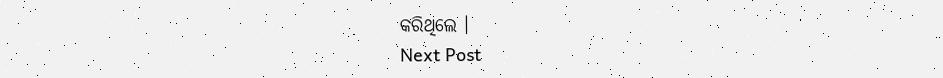କରିଥିଲେ ।
Next Post